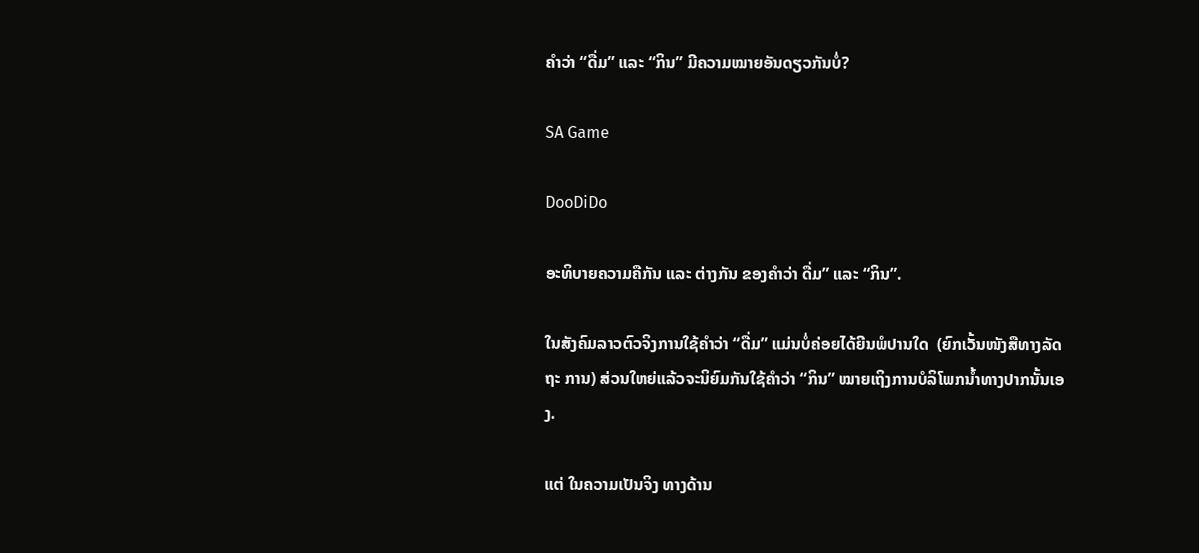ຄຳວ່າ “ດື່ມ” ແລະ “ກິນ” ມີຄວາມໝາຍອັນດຽວກັນບໍ່?

SA Game

DooDiDo

ອະທິບາຍຄວາມຄືກັນ ແລະ ຕ່າງກັນ ຂອງຄຳວ່າ ດື່ມ” ແລະ “ກິນ”.

ໃນສັງຄົມລາວຕົວຈິງການໃຊ້ຄໍາວ່າ “ດື່ມ” ແມ່ນບໍ່ຄ່ອຍໄດ້ຍີນພໍປານໃດ  (ຍົກເວັ້ນໜັງສືທາງລັດຖະ ການ) ສ່ວນໃຫຍ່ແລ້ວຈະນິຍົມກັນໃຊ້ຄໍາວ່າ “ກິນ” ໝາຍເຖິງການບໍລິໂພກນໍ້າທາງປາກນັ້ນເອງ.

ແຕ່ ໃນຄວາມເປັນຈິງ ທາງດ້ານ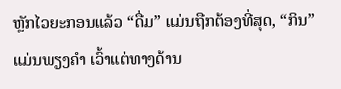ຫຼັກໄວຍະກອນແລ້ວ “ດື່ມ” ແມ່ນຖືກຕ້ອງທີ່ສຸດ, “ກິນ” ແມ່ນພຽງຄໍາ ເວົ້າແຕ່ທາງດ້ານ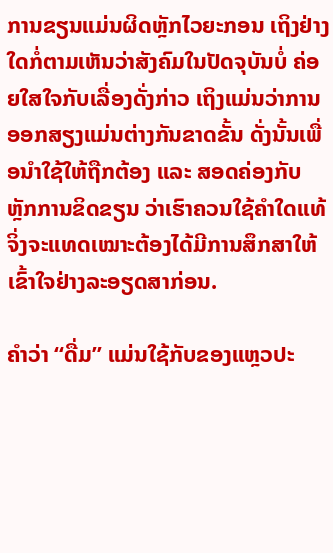ການຂຽນແມ່ນຜິດຫຼັກໄວຍະກອນ ເຖິງຢ່າງໃດກໍ່ຕາມເຫັນວ່າສັງຄົມໃນປັດຈຸບັນບໍ່ ຄ່ອຍໃສໃຈກັບເລື່ອງດັ່ງກ່າວ ເຖິງແມ່ນວ່າການອອກສຽງແມ່ນຕ່າງກັນຂາດຂັ້ນ ດັ່ງນັ້ນເພື່ອນຳໃຊ້ໃຫ້ຖືກຕ້ອງ ແລະ ສອດຄ່ອງກັບຫຼັກການຂິດຂຽນ ວ່າເຮົາຄວນໃຊ້ຄຳໃດແທ້ຈິ່ງຈະແທດເໝາະຕ້ອງໄດ້ມີການສຶກສາໃຫ້ເຂົ້າໃຈຢ່າງລະອຽດສາກ່ອນ.

ຄຳວ່າ “ດື່ມ” ແມ່ນໃຊ້ກັບຂອງແຫຼວປະ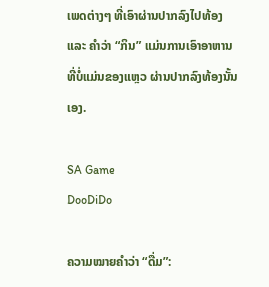ເພດຕ່າງໆ ທີ່ເອົາຜ່ານປາກລົງໄປທ້ອງ ແລະ ຄໍາວ່າ “ກິນ” ແມ່ນການເອົາອາຫານ ທີ່ບໍ່ແມ່ນຂອງແຫຼວ ຜ່ານປາກລົງທ້ອງນັ້ນເອງ.

SA Game
DooDiDo

ຄວາມໝາຍຄຳວ່າ “ດື່ມ”: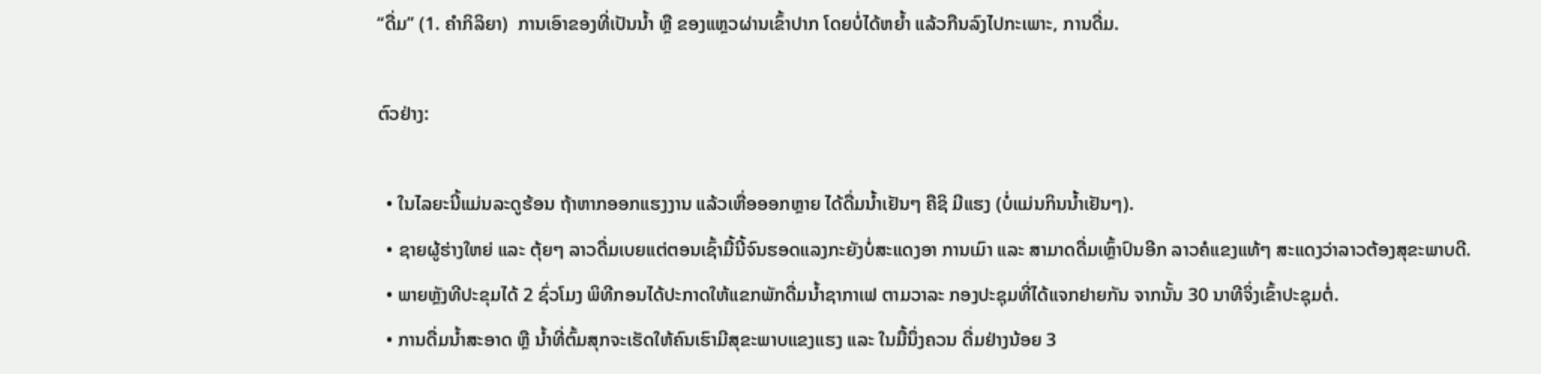“ດື່ມ” (1. ຄໍາກິລິຍາ)  ການເອົາຂອງທີ່ເປັນນໍ້າ ຫຼື ຂອງແຫຼວຜ່ານເຂົ້າປາກ ໂດຍບໍ່ໄດ້ຫຍໍ້າ ແລ້ວກືນລົງໄປກະເພາະ, ການດື່ມ.

ຕົວຢ່າງ:

  • ໃນໄລຍະນີ້ແມ່ນລະດູຮ້ອນ ຖ້າຫາກອອກແຮງງານ ແລ້ວເຫື່ອອອກຫຼາຍ ໄດ້ດື່ມນໍ້າເຢັນໆ ຄືຊິ ມີແຮງ (ບໍ່ແມ່ນກິນນໍ້າເຢັນໆ).
  • ຊາຍຜູ້ຮ່າງໃຫຍ່ ແລະ ຕຸ້ຍໆ ລາວດື່ມເບຍແຕ່ຕອນເຊົ້າມື້ນີ້ຈົນຮອດແລງກະຍັງບໍ່ສະແດງອາ ການເມົາ ແລະ ສາມາດດື່ມເຫຼົ້າປົນອີກ ລາວຄໍແຂງແທ້ໆ ສະແດງວ່າລາວຕ້ອງສຸຂະພາບດີ.
  • ພາຍຫຼັງທີປະຂຸມໄດ້ 2 ຊົ່ວໂມງ ພິທີກອນໄດ້ປະກາດໃຫ້ແຂກພັກດື່ມນໍ້າຊາກາເຟ ຕາມວາລະ ກອງປະຊຸມທີ່ໄດ້ແຈກຢາຍກັນ ຈາກນັ້ນ 30 ນາທີຈິ່ງເຂົ້າປະຊຸມຕໍ່.
  • ການດື່ມນໍ້າສະອາດ ຫຼື ນໍ້າທີ່ຕົ້ມສຸກຈະເຮັດໃຫ້ຄົນເຮົາມີສຸຂະພາບແຂງແຮງ ແລະ ໃນມື້ນຶ່ງຄວນ ດື່ມຢ່າງນ້ອຍ 3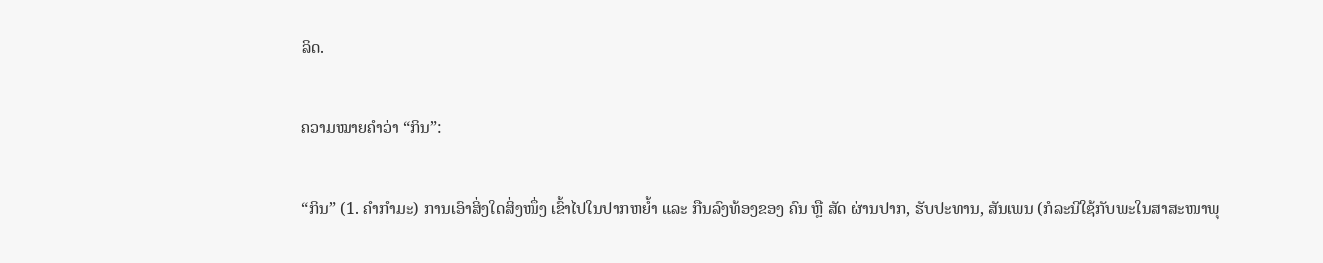ລິດ.

ຄວາມໝາຍຄຳວ່າ “ກິນ”:

“ກິນ” (1. ຄໍາກໍາມະ) ການເອົາສິ່ງໃດສິ່ງໜຶ່ງ ເຂົ້າໄປໃນປາກຫຍໍ້າ ແລະ ກືນລົງທ້ອງຂອງ ຄົນ ຫຼື ສັດ ຜ່ານປາກ, ຮັບປະທານ, ສັນເພນ (ກໍລະນີໃຊ້ກັບພະໃນສາສະໜາພຸ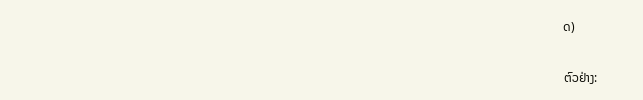ດ)

ຕົວຢ່າງ: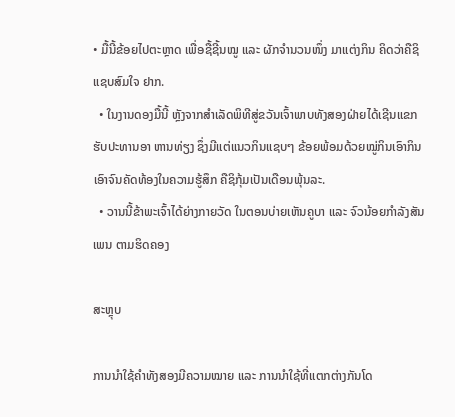• ມື້ນີ້ຂ້ອຍໄປຕະຫຼາດ ເພື່ອຊື້ຊີ້ນໝູ ແລະ ຜັກຈໍານວນໜຶ່ງ ມາແຕ່ງກິນ ຄິດວ່າຄືຊິແຊບສົມໃຈ ຢາກ.
  • ໃນງານດອງມື້ນີ້ ຫຼັງຈາກສໍາເລັດພິທີສູ່ຂວັນເຈົ້າພາບທັງສອງຝ່າຍໄດ້ເຊີນແຂກຮັບປະທານອາ ຫານທ່ຽງ ຊຶ່ງມີແຕ່ແນວກິນແຊບໆ ຂ້ອຍພ້ອມດ້ວຍໝູ່ກິນເອົາກິນເອົາຈົນຄັດທ້ອງໃນຄວາມຮູ້ສຶກ ຄືຊິກຸ້ມເປັນເດືອນພຸ້ນລະ.
  • ວານນີ້ຂ້າພະເຈົ້າໄດ້ຍ່າງກາຍວັດ ໃນຕອນບ່າຍເຫັນຄູບາ ແລະ ຈົວນ້ອຍກໍາລັງສັນເພນ ຕາມຮິດຄອງ

ສະຫຼຸບ

ການນໍາໃຊ້ຄຳທັງສອງມີຄວາມໝາຍ ແລະ ການນໍາໃຊ້ທີ່ແຕກຕ່າງກັນໂດ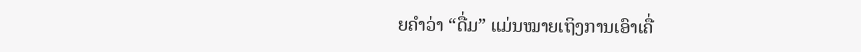ຍຄຳວ່າ “ດື່ມ” ແມ່ນໝາຍເຖິງການເອົາເຄື່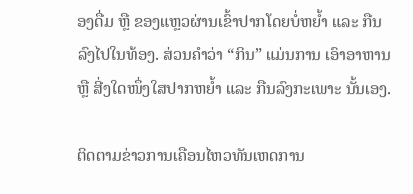ອງດື່ມ ຫຼື ຂອງແຫຼວຜ່ານເຂົ້າປາກໂດຍບໍ່ຫຍໍ້າ ແລະ ກືນລົງໄປໃນທ້ອງ. ສ່ວນຄຳວ່າ “ກິນ” ແມ່ນການ ເອົາອາຫານ ຫຼື ສີ່ງໃດໜຶ່ງໃສປາກຫຍໍ້າ ແລະ ກືນລົງກະເພາະ ນັ້ນເອງ.

ຕິດຕາມຂ່າວການເຄືອນໄຫວທັນເຫດການ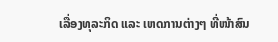ເລື່ອງທຸລະກິດ ແລະ ເຫດການຕ່າງໆ ທີ່ໜ້າສົນ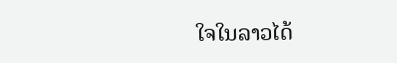ໃຈໃນລາວໄດ້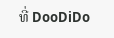ທີ່ DooDiDo